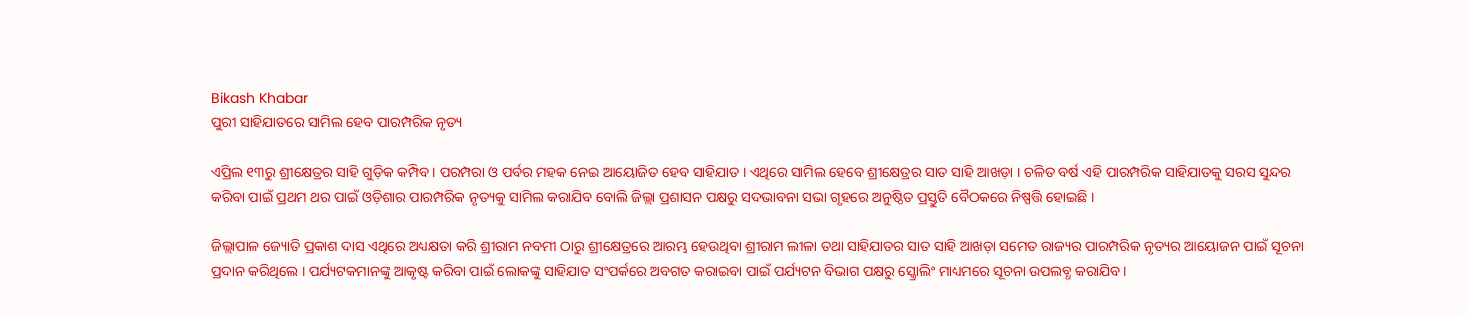Bikash Khabar
ପୁରୀ ସାହିଯାତରେ ସାମିଲ ହେବ ପାରମ୍ପରିକ ନୃତ୍ୟ

ଏପ୍ରିଲ ୧୩ରୁ ଶ୍ରୀକ୍ଷେତ୍ରର ସାହି ଗୁଡ଼ିକ କମ୍ପିବ । ପରମ୍ପରା ଓ ପର୍ବର ମହକ ନେଇ ଆୟୋଜିତ ହେବ ସାହିଯାତ । ଏଥିରେ ସାମିଲ ହେବେ ଶ୍ରୀକ୍ଷେତ୍ରର ସାତ ସାହି ଆଖଡ଼ା । ଚଳିତ ବର୍ଷ ଏହି ପାରମ୍ପରିକ ସାହିଯାତକୁ ସରସ ସୁନ୍ଦର କରିବା ପାଇଁ ପ୍ରଥମ ଥର ପାଇଁ ଓଡ଼ିଶାର ପାରମ୍ପରିକ ନୃତ୍ୟକୁ ସାମିଲ କରାଯିବ ବୋଲି ଜିଲ୍ଲା ପ୍ରଶାସନ ପକ୍ଷରୁ ସଦଭାବନା ସଭା ଗୃହରେ ଅନୁଷ୍ଠିତ ପ୍ରସ୍ତୁତି ବୈଠକରେ ନିଷ୍ପତ୍ତି ହୋଇଛି ।

ଜିଲ୍ଲାପାଳ ଜ୍ୟୋତି ପ୍ରକାଶ ଦାସ ଏଥିରେ ଅଧ୍ୟକ୍ଷତା କରି ଶ୍ରୀରାମ ନବମୀ ଠାରୁ ଶ୍ରୀକ୍ଷେତ୍ରରେ ଆରମ୍ଭ ହେଉଥିବା ଶ୍ରୀରାମ ଲୀଳା ତଥା ସାହିଯାତର ସାତ ସାହି ଆଖଡ଼ା ସମେତ ରାଜ୍ୟର ପାରମ୍ପରିକ ନୃତ୍ୟର ଆୟୋଜନ ପାଇଁ ସୂଚନା ପ୍ରଦାନ କରିଥିଲେ । ପର୍ଯ୍ୟଟକମାନଙ୍କୁ ଆକୃଷ୍ଟ କରିବା ପାଇଁ ଲୋକଙ୍କୁ ସାହିଯାତ ସଂପର୍କରେ ଅବଗତ କରାଇବା ପାଇଁ ପର୍ଯ୍ୟଟନ ବିଭାଗ ପକ୍ଷରୁ ସ୍କ୍ରୋଲିଂ ମାଧ୍ୟମରେ ସୂଚନା ଉପଲବ୍ଧ କରାଯିବ ।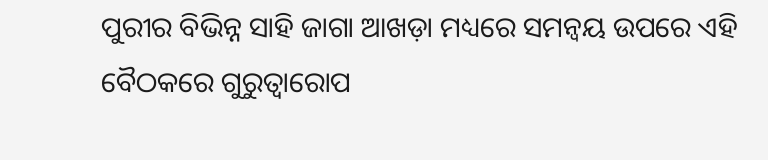ପୁରୀର ବିଭିନ୍ନ ସାହି ଜାଗା ଆଖଡ଼ା ମଧ୍ୟରେ ସମନ୍ୱୟ ଉପରେ ଏହି ବୈଠକରେ ଗୁରୁତ୍ୱାରୋପ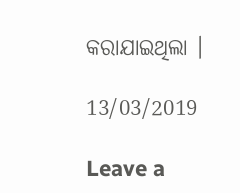କରାଯାଇଥିଲା ।

13/03/2019

Leave a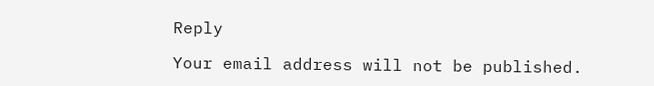Reply

Your email address will not be published.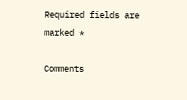Required fields are marked *

Comments